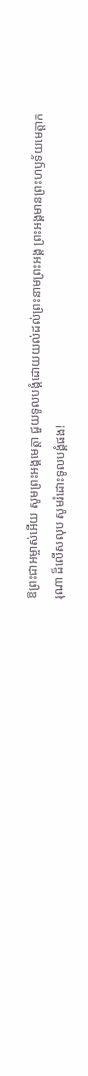ឱព្រះជាអម្ចាស់អើយ សូមព្រះអង្គមេត្តា ជួយទូលបង្គំដោយយល់ដល់ព្រះនាមព្រះអង្គ ព្រះអង្គមានព្រះហឫទ័យមេត្តាករុណា ដ៏លើសលុប សូមរំដោះទូលបង្គំផង!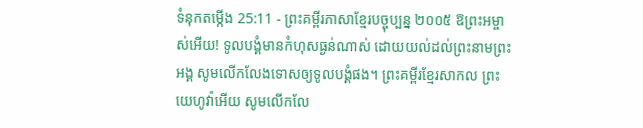ទំនុកតម្កើង 25:11 - ព្រះគម្ពីរភាសាខ្មែរបច្ចុប្បន្ន ២០០៥ ឱព្រះអម្ចាស់អើយ! ទូលបង្គំមានកំហុសធ្ងន់ណាស់ ដោយយល់ដល់ព្រះនាមព្រះអង្គ សូមលើកលែងទោសឲ្យទូលបង្គំផង។ ព្រះគម្ពីរខ្មែរសាកល ព្រះយេហូវ៉ាអើយ សូមលើកលែ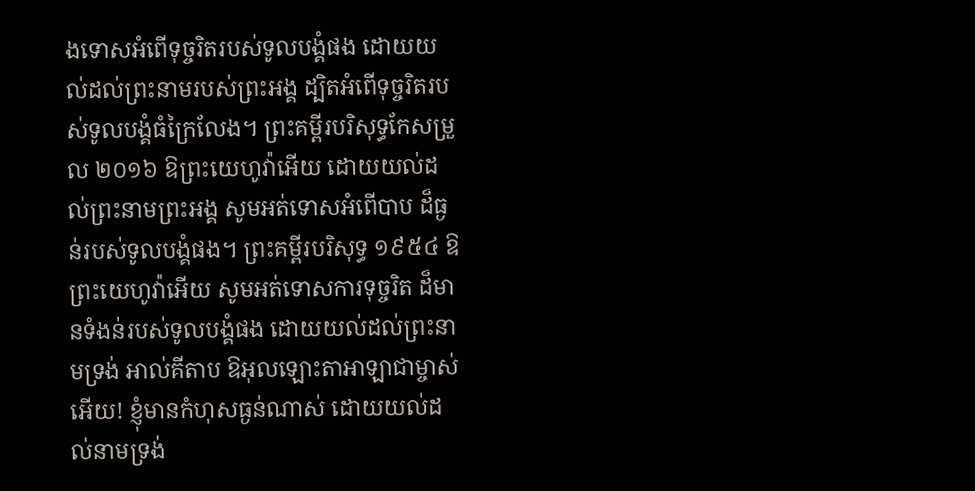ងទោសអំពើទុច្ចរិតរបស់ទូលបង្គំផង ដោយយល់ដល់ព្រះនាមរបស់ព្រះអង្គ ដ្បិតអំពើទុច្ចរិតរបស់ទូលបង្គំធំក្រៃលែង។ ព្រះគម្ពីរបរិសុទ្ធកែសម្រួល ២០១៦ ឱព្រះយេហូវ៉ាអើយ ដោយយល់ដល់ព្រះនាមព្រះអង្គ សូមអត់ទោសអំពើបាប ដ៏ធ្ងន់របស់ទូលបង្គំផង។ ព្រះគម្ពីរបរិសុទ្ធ ១៩៥៤ ឱព្រះយេហូវ៉ាអើយ សូមអត់ទោសការទុច្ចរិត ដ៏មានទំងន់របស់ទូលបង្គំផង ដោយយល់ដល់ព្រះនាមទ្រង់ អាល់គីតាប ឱអុលឡោះតាអាឡាជាម្ចាស់អើយ! ខ្ញុំមានកំហុសធ្ងន់ណាស់ ដោយយល់ដល់នាមទ្រង់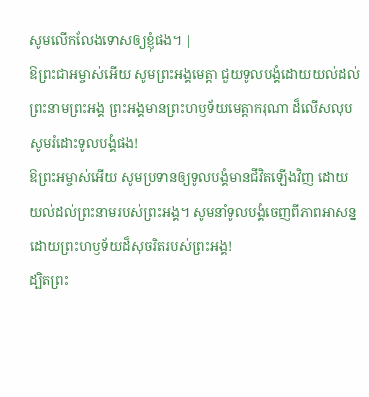សូមលើកលែងទោសឲ្យខ្ញុំផង។ |
ឱព្រះជាអម្ចាស់អើយ សូមព្រះអង្គមេត្តា ជួយទូលបង្គំដោយយល់ដល់ព្រះនាមព្រះអង្គ ព្រះអង្គមានព្រះហឫទ័យមេត្តាករុណា ដ៏លើសលុប សូមរំដោះទូលបង្គំផង!
ឱព្រះអម្ចាស់អើយ សូមប្រទានឲ្យទូលបង្គំមានជីវិតឡើងវិញ ដោយយល់ដល់ព្រះនាមរបស់ព្រះអង្គ។ សូមនាំទូលបង្គំចេញពីភាពអាសន្ន ដោយព្រះហឫទ័យដ៏សុចរិតរបស់ព្រះអង្គ!
ដ្បិតព្រះ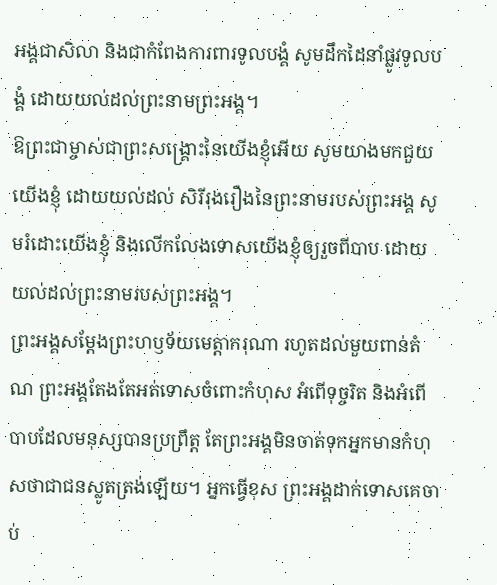អង្គជាសិលា និងជាកំពែងការពារទូលបង្គំ សូមដឹកដៃនាំផ្លូវទូលបង្គំ ដោយយល់ដល់ព្រះនាមព្រះអង្គ។
ឱព្រះជាម្ចាស់ជាព្រះសង្គ្រោះនៃយើងខ្ញុំអើយ សូមយាងមកជួយយើងខ្ញុំ ដោយយល់ដល់ សិរីរុងរឿងនៃព្រះនាមរបស់ព្រះអង្គ សូមរំដោះយើងខ្ញុំ និងលើកលែងទោសយើងខ្ញុំឲ្យរួចពីបាប ដោយយល់ដល់ព្រះនាមរបស់ព្រះអង្គ។
ព្រះអង្គសម្តែងព្រះហឫទ័យមេត្តាករុណា រហូតដល់មួយពាន់តំណ ព្រះអង្គតែងតែអត់ទោសចំពោះកំហុស អំពើទុច្ចរិត និងអំពើបាបដែលមនុស្សបានប្រព្រឹត្ត តែព្រះអង្គមិនចាត់ទុកអ្នកមានកំហុសថាជាជនស្លូតត្រង់ឡើយ។ អ្នកធ្វើខុស ព្រះអង្គដាក់ទោសគេចាប់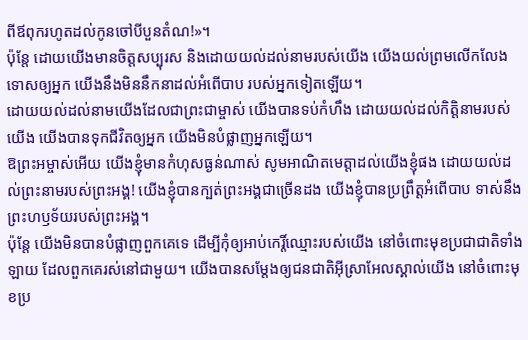ពីឪពុករហូតដល់កូនចៅបីបួនតំណ!»។
ប៉ុន្តែ ដោយយើងមានចិត្តសប្បុរស និងដោយយល់ដល់នាមរបស់យើង យើងយល់ព្រមលើកលែងទោសឲ្យអ្នក យើងនឹងមិននឹកនាដល់អំពើបាប របស់អ្នកទៀតឡើយ។
ដោយយល់ដល់នាមយើងដែលជាព្រះជាម្ចាស់ យើងបានទប់កំហឹង ដោយយល់ដល់កិត្តិនាមរបស់យើង យើងបានទុកជីវិតឲ្យអ្នក យើងមិនបំផ្លាញអ្នកឡើយ។
ឱព្រះអម្ចាស់អើយ យើងខ្ញុំមានកំហុសធ្ងន់ណាស់ សូមអាណិតមេត្តាដល់យើងខ្ញុំផង ដោយយល់ដល់ព្រះនាមរបស់ព្រះអង្គ! យើងខ្ញុំបានក្បត់ព្រះអង្គជាច្រើនដង យើងខ្ញុំបានប្រព្រឹត្តអំពើបាប ទាស់នឹងព្រះហឫទ័យរបស់ព្រះអង្គ។
ប៉ុន្តែ យើងមិនបានបំផ្លាញពួកគេទេ ដើម្បីកុំឲ្យអាប់កេរ្តិ៍ឈ្មោះរបស់យើង នៅចំពោះមុខប្រជាជាតិទាំងឡាយ ដែលពួកគេរស់នៅជាមួយ។ យើងបានសម្តែងឲ្យជនជាតិអ៊ីស្រាអែលស្គាល់យើង នៅចំពោះមុខប្រ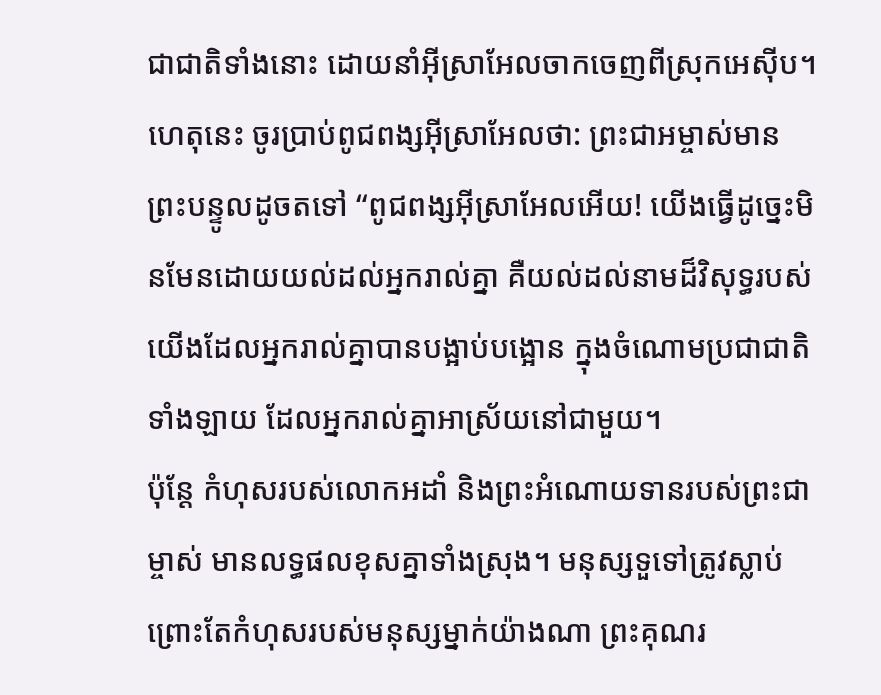ជាជាតិទាំងនោះ ដោយនាំអ៊ីស្រាអែលចាកចេញពីស្រុកអេស៊ីប។
ហេតុនេះ ចូរប្រាប់ពូជពង្សអ៊ីស្រាអែលថា: ព្រះជាអម្ចាស់មានព្រះបន្ទូលដូចតទៅ “ពូជពង្សអ៊ីស្រាអែលអើយ! យើងធ្វើដូច្នេះមិនមែនដោយយល់ដល់អ្នករាល់គ្នា គឺយល់ដល់នាមដ៏វិសុទ្ធរបស់យើងដែលអ្នករាល់គ្នាបានបង្អាប់បង្អោន ក្នុងចំណោមប្រជាជាតិទាំងឡាយ ដែលអ្នករាល់គ្នាអាស្រ័យនៅជាមួយ។
ប៉ុន្តែ កំហុសរបស់លោកអដាំ និងព្រះអំណោយទានរបស់ព្រះជាម្ចាស់ មានលទ្ធផលខុសគ្នាទាំងស្រុង។ មនុស្សទួទៅត្រូវស្លាប់ ព្រោះតែកំហុសរបស់មនុស្សម្នាក់យ៉ាងណា ព្រះគុណរ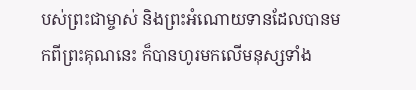បស់ព្រះជាម្ចាស់ និងព្រះអំណោយទានដែលបានមកពីព្រះគុណនេះ ក៏បានហូរមកលើមនុស្សទាំង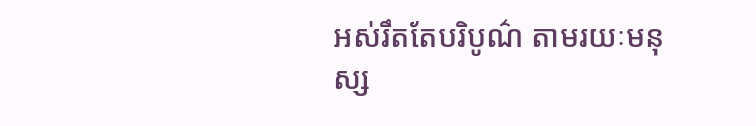អស់រឹតតែបរិបូណ៌ តាមរយៈមនុស្ស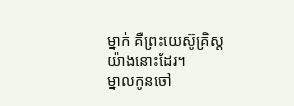ម្នាក់ គឺព្រះយេស៊ូគ្រិស្តយ៉ាងនោះដែរ។
ម្នាលកូនចៅ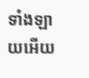ទាំងឡាយអើយ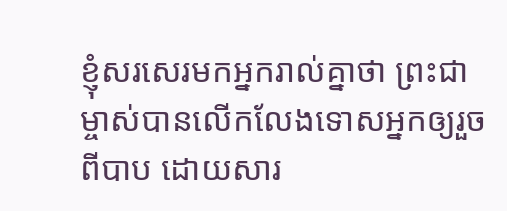ខ្ញុំសរសេរមកអ្នករាល់គ្នាថា ព្រះជាម្ចាស់បានលើកលែងទោសអ្នកឲ្យរួចពីបាប ដោយសារ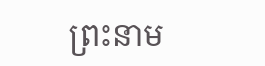ព្រះនាម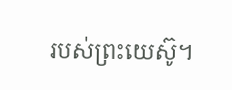របស់ព្រះយេស៊ូ។